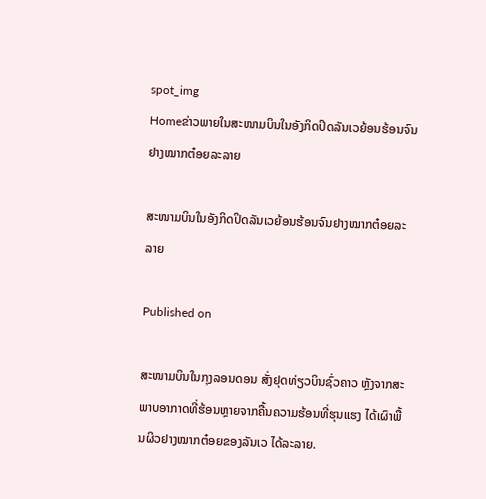spot_img
Homeຂ່າວພາຍໃນສະໜາມບິນໃນອັງກິດປິດລັນເວຍ້ອນຮ້ອນຈົນຢາງໝາກຕ໋ອຍລະລາຍ

ສະໜາມບິນໃນອັງກິດປິດລັນເວຍ້ອນຮ້ອນຈົນຢາງໝາກຕ໋ອຍລະລາຍ

Published on

ສະໜາມບິນໃນກຸງລອນດອນ ສັ່ງຢຸດທ່ຽວບິນຊົ່ວຄາວ ຫຼັງຈາກສະພາບອາກາດທີ່ຮ້ອນຫຼາຍຈາກຄື້ນຄວາມຮ້ອນທີ່ຮຸນແຮງ ໄດ້ເຜົາພື້ນຜິວຢາງໝາກຕ໋ອຍຂອງລັນເວ ໄດ້ລະລາຍ.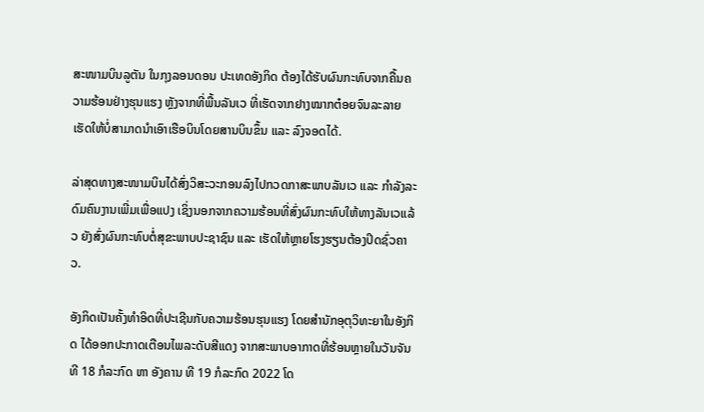ສະໜາມບິນລູຕັນ ໃນກຸງລອນດອນ ປະເທດອັງກິດ ຕ້ອງໄດ້ຮັບຜົນກະທົບຈາກຄື້ນຄວາມຮ້ອນຢ່າງຮຸນແຮງ ຫຼັງຈາກທີ່ພື້ນລັນເວ ທີ່ເຮັດຈາກຢາງໝາກຕ໋ອຍຈົນລະລາຍ ເຮັດໃຫ້ບໍ່ສາມາດນຳເອົາເຮືອບິນໂດຍສານບິນຂຶ້ນ ແລະ ລົງຈອດໄດ້.

ລ່າສຸດທາງສະໜາມບິນໄດ້ສົ່ງວິສະວະກອນລົງໄປກວດກາສະພາບລັນເວ ແລະ ກຳລັງລະດົມຄົນງານເພີ່ມເພື່ອແປງ ເຊິ່ງນອກຈາກຄວາມຮ້ອນທີ່ສົ່ງຜົນກະທົບໃຫ້ທາງລັນເວແລ້ວ ຍັງສົ່ງຜົນກະທົບຕໍ່ສຸຂະພາບປະຊາຊົນ ແລະ ເຮັດໃຫ້ຫຼາຍໂຮງຮຽນຕ້ອງປິດຊົ່ວຄາວ.

ອັງກິດເປັນຄັ້ງທຳອິດທີ່ປະເຊີນກັບຄວາມຮ້ອນຮຸນແຮງ ໂດຍສຳນັກອຸຕຸວິທະຍາໃນອັງກິດ ໄດ້ອອກປະກາດເຕືອນໄພລະດັບສີແດງ ຈາກສະພາບອາກາດທີ່ຮ້ອນຫຼາຍໃນວັນຈັນທີ 18 ກໍລະກົດ ຫາ ອັງຄານ ທີ 19 ກໍລະກົດ 2022 ໂດ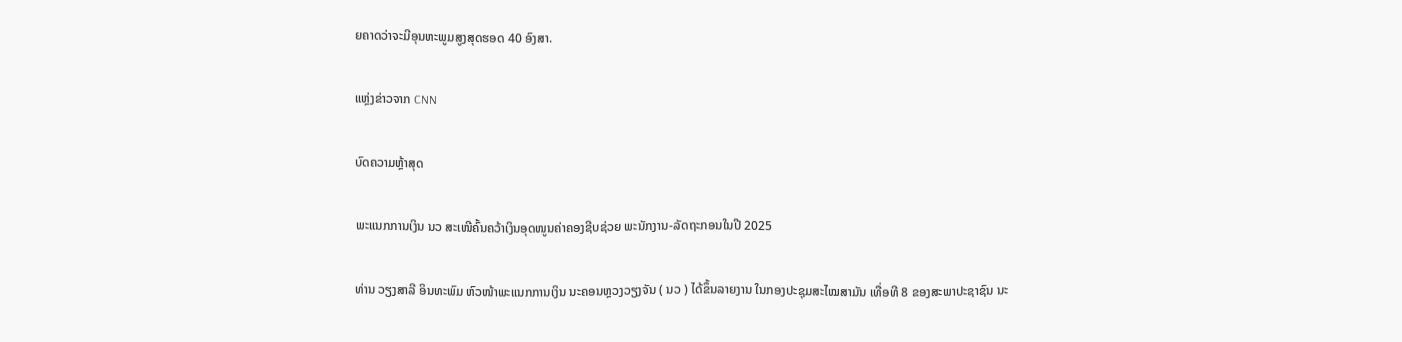ຍຄາດວ່າຈະມີອຸນຫະພູມສູງສຸດຮອດ 40 ອົງສາ.

ແຫຼ່ງຂ່າວຈາກ CNN

ບົດຄວາມຫຼ້າສຸດ

ພະແນກການເງິນ ນວ ສະເໜີຄົ້ນຄວ້າເງິນອຸດໜູນຄ່າຄອງຊີບຊ່ວຍ ພະນັກງານ-ລັດຖະກອນໃນປີ 2025

ທ່ານ ວຽງສາລີ ອິນທະພົມ ຫົວໜ້າພະແນກການເງິນ ນະຄອນຫຼວງວຽງຈັນ ( ນວ ) ໄດ້ຂຶ້ນລາຍງານ ໃນກອງປະຊຸມສະໄໝສາມັນ ເທື່ອທີ 8 ຂອງສະພາປະຊາຊົນ ນະ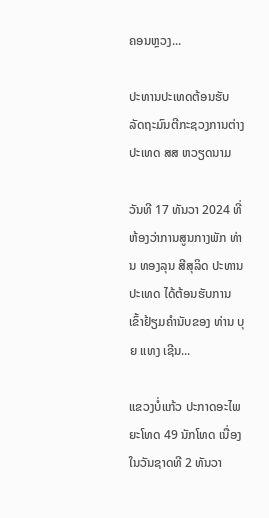ຄອນຫຼວງ...

ປະທານປະເທດຕ້ອນຮັບ ລັດຖະມົນຕີກະຊວງການຕ່າງປະເທດ ສສ ຫວຽດນາມ

ວັນທີ 17 ທັນວາ 2024 ທີ່ຫ້ອງວ່າການສູນກາງພັກ ທ່ານ ທອງລຸນ ສີສຸລິດ ປະທານປະເທດ ໄດ້ຕ້ອນຮັບການເຂົ້າຢ້ຽມຄຳນັບຂອງ ທ່ານ ບຸຍ ແທງ ເຊີນ...

ແຂວງບໍ່ແກ້ວ ປະກາດອະໄພຍະໂທດ 49 ນັກໂທດ ເນື່ອງໃນວັນຊາດທີ 2 ທັນວາ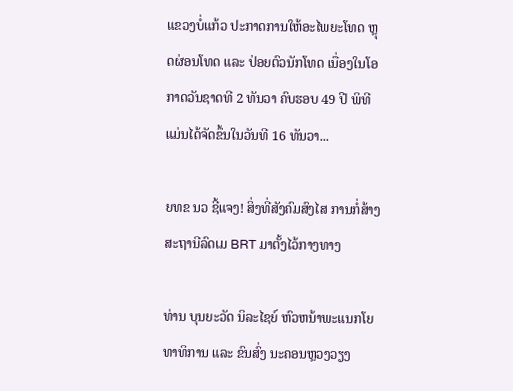ແຂວງບໍ່ແກ້ວ ປະກາດການໃຫ້ອະໄພຍະໂທດ ຫຼຸດຜ່ອນໂທດ ແລະ ປ່ອຍຕົວນັກໂທດ ເນື່ອງໃນໂອກາດວັນຊາດທີ 2 ທັນວາ ຄົບຮອບ 49 ປີ ພິທີແມ່ນໄດ້ຈັດຂຶ້ນໃນວັນທີ 16 ທັນວາ...

ຍທຂ ນວ ຊີ້ແຈງ! ສິ່ງທີ່ສັງຄົມສົງໄສ ການກໍ່ສ້າງສະຖານີລົດເມ BRT ມາຕັ້ງໄວ້ກາງທາງ

ທ່ານ ບຸນຍະວັດ ນິລະໄຊຍ໌ ຫົວຫນ້າພະແນກໂຍທາທິການ ແລະ ຂົນສົ່ງ ນະຄອນຫຼວງວຽງ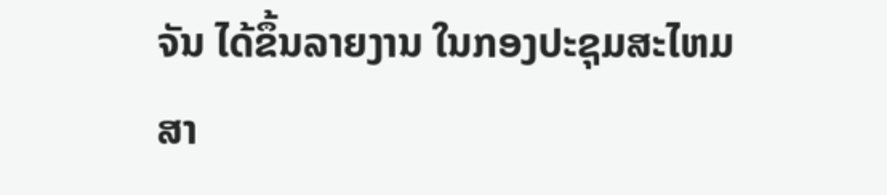ຈັນ ໄດ້ຂຶ້ນລາຍງານ ໃນກອງປະຊຸມສະໄຫມສາ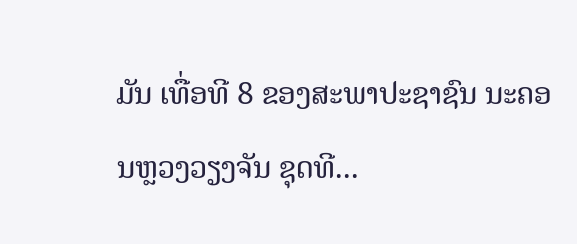ມັນ ເທື່ອທີ 8 ຂອງສະພາປະຊາຊົນ ນະຄອນຫຼວງວຽງຈັນ ຊຸດທີ...